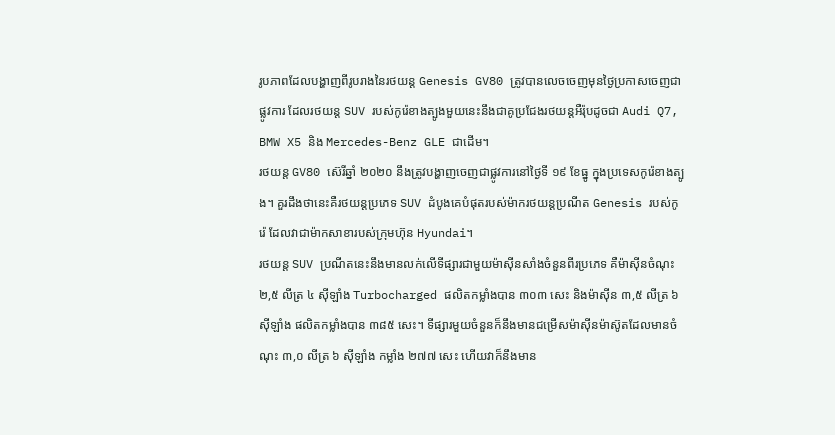រូបភាពដែលបង្ហាញពីរូបរាងនៃរថយន្ត Genesis GV80 ត្រូវបានលេចចេញមុនថ្ងៃប្រកាសចេញជាផ្លូវការ ដែលរថយន្ត SUV របស់កូរ៉េខាងត្បូងមួយនេះនឹងជាគូប្រជែងរថយន្តអឺរ៉ុបដូចជា Audi Q7, BMW X5 និង Mercedes-Benz GLE ជាដើម។
រថយន្ត GV80 ស៊េរីឆ្នាំ ២០២០ នឹងត្រូវបង្ហាញចេញជាផ្លូវការនៅថ្ងៃទី ១៩ ខែធ្នូ ក្នុងប្រទេសកូរ៉េខាងត្បូង។ គួរដឹងថានេះគឺរថយន្តប្រភេទ SUV ដំបូងគេបំផុតរបស់ម៉ាករថយន្តប្រណីត Genesis របស់កូរ៉េ ដែលវាជាម៉ាកសាខារបស់ក្រុមហ៊ុន Hyundai។
រថយន្ត SUV ប្រណីតនេះនឹងមានលក់លើទីផ្សារជាមួយម៉ាស៊ីនសាំងចំនួនពីរប្រភេទ គឺម៉ាស៊ីនចំណុះ ២,៥ លីត្រ ៤ ស៊ីឡាំង Turbocharged ផលិតកម្លាំងបាន ៣០៣ សេះ និងម៉ាស៊ីន ៣,៥ លីត្រ ៦ ស៊ីឡាំង ផលិតកម្លាំងបាន ៣៨៥ សេះ។ ទីផ្សារមួយចំនួនក៏នឹងមានជម្រើសម៉ាស៊ីនម៉ាស៊ូតដែលមានចំណុះ ៣,០ លីត្រ ៦ ស៊ីឡាំង កម្លាំង ២៧៧ សេះ ហើយវាក៏នឹងមាន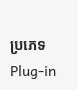ប្រភេទ Plug-in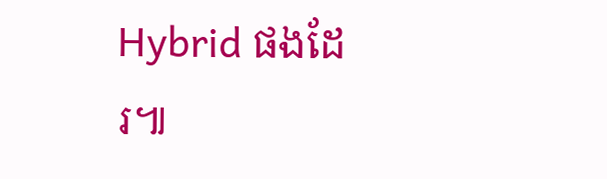Hybrid ផងដែរ៕